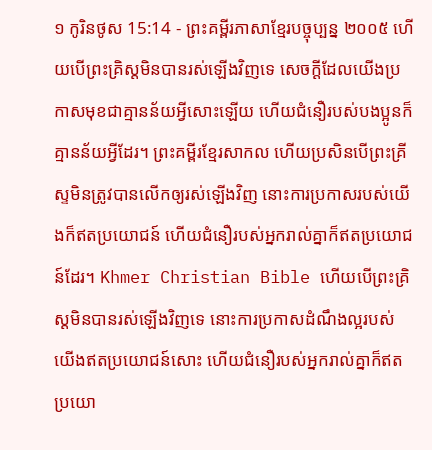១ កូរិនថូស 15:14 - ព្រះគម្ពីរភាសាខ្មែរបច្ចុប្បន្ន ២០០៥ ហើយបើព្រះគ្រិស្តមិនបានរស់ឡើងវិញទេ សេចក្ដីដែលយើងប្រកាសមុខជាគ្មានន័យអ្វីសោះឡើយ ហើយជំនឿរបស់បងប្អូនក៏គ្មានន័យអ្វីដែរ។ ព្រះគម្ពីរខ្មែរសាកល ហើយប្រសិនបើព្រះគ្រីស្ទមិនត្រូវបានលើកឲ្យរស់ឡើងវិញ នោះការប្រកាសរបស់យើងក៏ឥតប្រយោជន៍ ហើយជំនឿរបស់អ្នករាល់គ្នាក៏ឥតប្រយោជន៍ដែរ។ Khmer Christian Bible ហើយបើព្រះគ្រិស្ដមិនបានរស់ឡើងវិញទេ នោះការប្រកាសដំណឹងល្អរបស់យើងឥតប្រយោជន៍សោះ ហើយជំនឿរបស់អ្នករាល់គ្នាក៏ឥតប្រយោ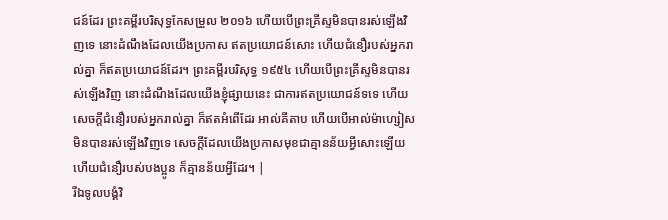ជន៍ដែរ ព្រះគម្ពីរបរិសុទ្ធកែសម្រួល ២០១៦ ហើយបើព្រះគ្រីស្ទមិនបានរស់ឡើងវិញទេ នោះដំណឹងដែលយើងប្រកាស ឥតប្រយោជន៍សោះ ហើយជំនឿរបស់អ្នករាល់គ្នា ក៏ឥតប្រយោជន៍ដែរ។ ព្រះគម្ពីរបរិសុទ្ធ ១៩៥៤ ហើយបើព្រះគ្រីស្ទមិនបានរស់ឡើងវិញ នោះដំណឹងដែលយើងខ្ញុំផ្សាយនេះ ជាការឥតប្រយោជន៍ទទេ ហើយសេចក្ដីជំនឿរបស់អ្នករាល់គ្នា ក៏ឥតអំពើដែរ អាល់គីតាប ហើយបើអាល់ម៉ាហ្សៀសមិនបានរស់ឡើងវិញទេ សេចក្ដីដែលយើងប្រកាសមុខជាគ្មានន័យអ្វីសោះឡើយ ហើយជំនឿរបស់បងប្អូន ក៏គ្មានន័យអ្វីដែរ។ |
រីឯទូលបង្គំវិ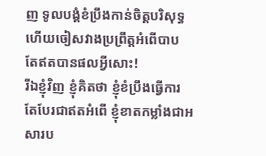ញ ទូលបង្គំខំប្រឹងកាន់ចិត្តបរិសុទ្ធ ហើយចៀសវាងប្រព្រឹត្តអំពើបាប តែឥតបានផលអ្វីសោះ!
រីឯខ្ញុំវិញ ខ្ញុំគិតថា ខ្ញុំខំប្រឹងធ្វើការ តែបែរជាឥតអំពើ ខ្ញុំខាតកម្លាំងជាអសារប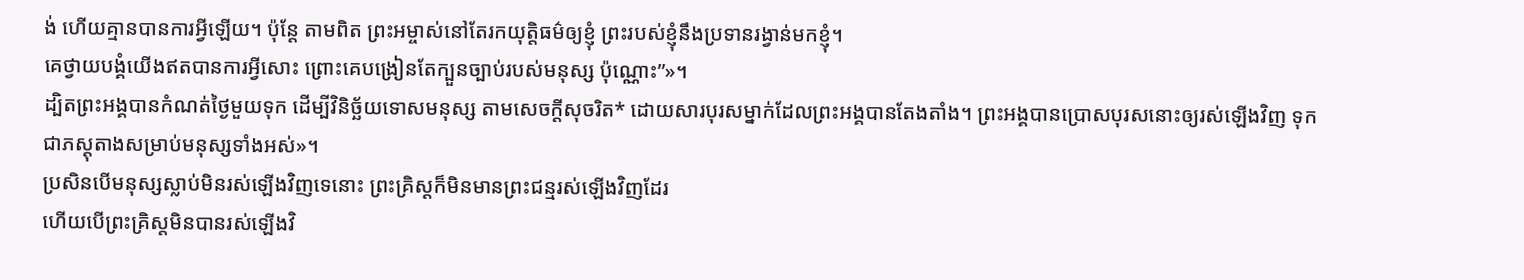ង់ ហើយគ្មានបានការអ្វីឡើយ។ ប៉ុន្តែ តាមពិត ព្រះអម្ចាស់នៅតែរកយុត្តិធម៌ឲ្យខ្ញុំ ព្រះរបស់ខ្ញុំនឹងប្រទានរង្វាន់មកខ្ញុំ។
គេថ្វាយបង្គំយើងឥតបានការអ្វីសោះ ព្រោះគេបង្រៀនតែក្បួនច្បាប់របស់មនុស្ស ប៉ុណ្ណោះ”»។
ដ្បិតព្រះអង្គបានកំណត់ថ្ងៃមួយទុក ដើម្បីវិនិច្ឆ័យទោសមនុស្ស តាមសេចក្ដីសុចរិត* ដោយសារបុរសម្នាក់ដែលព្រះអង្គបានតែងតាំង។ ព្រះអង្គបានប្រោសបុរសនោះឲ្យរស់ឡើងវិញ ទុកជាភស្ដុតាងសម្រាប់មនុស្សទាំងអស់»។
ប្រសិនបើមនុស្សស្លាប់មិនរស់ឡើងវិញទេនោះ ព្រះគ្រិស្តក៏មិនមានព្រះជន្មរស់ឡើងវិញដែរ
ហើយបើព្រះគ្រិស្តមិនបានរស់ឡើងវិ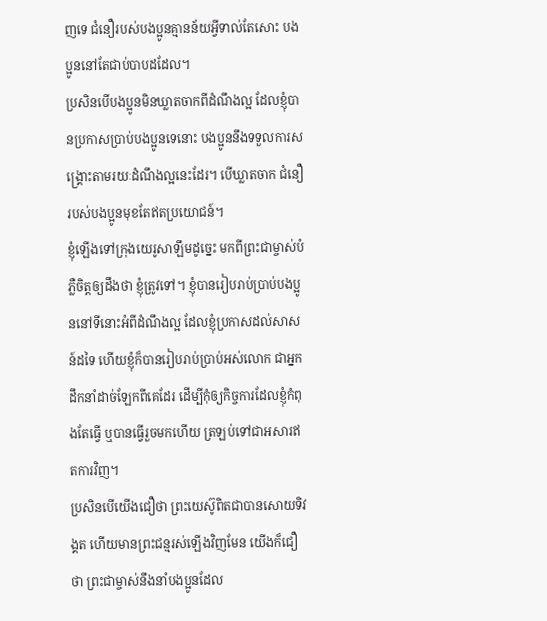ញទេ ជំនឿរបស់បងប្អូនគ្មានន័យអ្វីទាល់តែសោះ បងប្អូននៅតែជាប់បាបដដែល។
ប្រសិនបើបងប្អូនមិនឃ្លាតចាកពីដំណឹងល្អ ដែលខ្ញុំបានប្រកាសប្រាប់បងប្អូនទេនោះ បងប្អូននឹងទទួលការសង្គ្រោះតាមរយៈដំណឹងល្អនេះដែរ។ បើឃ្លាតចាក ជំនឿរបស់បងប្អូនមុខតែឥតប្រយោជន៍។
ខ្ញុំឡើងទៅក្រុងយេរូសាឡឹមដូច្នេះ មកពីព្រះជាម្ចាស់បំភ្លឺចិត្តឲ្យដឹងថា ខ្ញុំត្រូវទៅ។ ខ្ញុំបានរៀបរាប់ប្រាប់បងប្អូននៅទីនោះអំពីដំណឹងល្អ ដែលខ្ញុំប្រកាសដល់សាសន៍ដទៃ ហើយខ្ញុំក៏បានរៀបរាប់ប្រាប់អស់លោក ជាអ្នកដឹកនាំដាច់ឡែកពីគេដែរ ដើម្បីកុំឲ្យកិច្ចការដែលខ្ញុំកំពុងតែធ្វើ ឬបានធ្វើរួចមកហើយ ត្រឡប់ទៅជាអសារឥតការវិញ។
ប្រសិនបើយើងជឿថា ព្រះយេស៊ូពិតជាបានសោយទិវង្គត ហើយមានព្រះជន្មរស់ឡើងវិញមែន យើងក៏ជឿថា ព្រះជាម្ចាស់នឹងនាំបងប្អូនដែល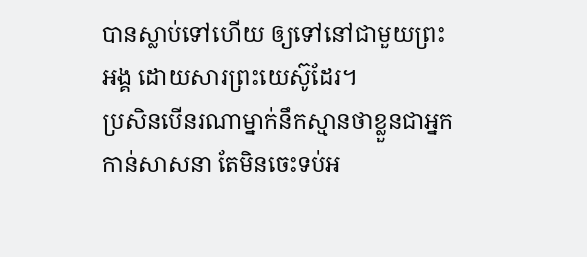បានស្លាប់ទៅហើយ ឲ្យទៅនៅជាមួយព្រះអង្គ ដោយសារព្រះយេស៊ូដែរ។
ប្រសិនបើនរណាម្នាក់នឹកស្មានថាខ្លួនជាអ្នកកាន់សាសនា តែមិនចេះទប់អ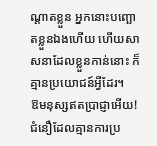ណ្ដាតខ្លួន អ្នកនោះបញ្ឆោតខ្លួនឯងហើយ ហើយសាសនាដែលខ្លួនកាន់នោះ ក៏គ្មានប្រយោជន៍អ្វីដែរ។
ឱមនុស្សឥតប្រាជ្ញាអើយ! ជំនឿដែលគ្មានការប្រ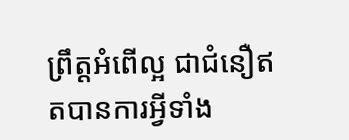ព្រឹត្តអំពើល្អ ជាជំនឿឥតបានការអ្វីទាំង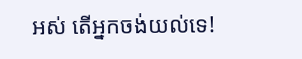អស់ តើអ្នកចង់យល់ទេ!